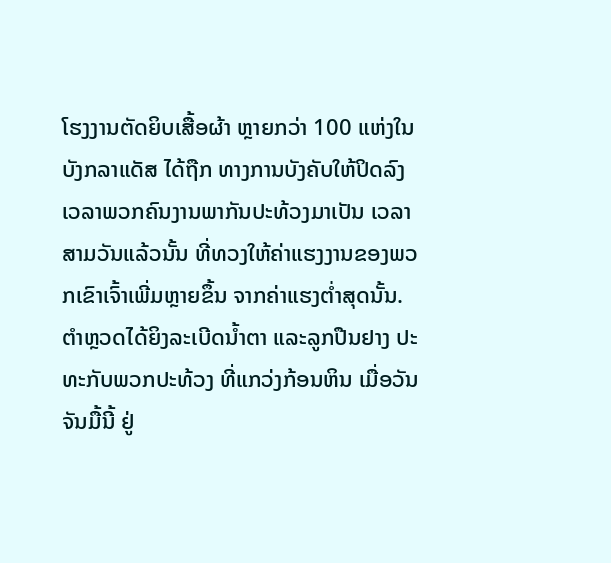ໂຮງງານຕັດຍິບເສື້ອຜ້າ ຫຼາຍກວ່າ 100 ແຫ່ງໃນບັງກລາແດັສ ໄດ້ຖືກ ທາງການບັງຄັບໃຫ້ປິດລົງ ເວລາພວກຄົນງານພາກັນປະທ້ວງມາເປັນ ເວລາສາມວັນແລ້ວນັ້ນ ທີ່ທວງໃຫ້ຄ່າແຮງງານຂອງພວກເຂົາເຈົ້າເພີ່ມຫຼາຍຂຶ້ນ ຈາກຄ່າແຮງຕໍ່າສຸດນັ້ນ.
ຕໍາຫຼວດໄດ້ຍິງລະເບີດນໍ້າຕາ ແລະລູກປືນຢາງ ປະທະກັບພວກປະທ້ວງ ທີ່ແກວ່ງກ້ອນຫິນ ເມື່ອວັນຈັນມື້ນີ້ ຢູ່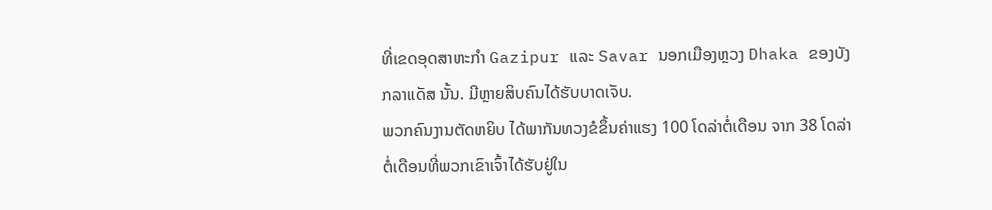ທີ່ເຂດອຸດສາຫະກໍາ Gazipur ແລະ Savar ນອກເມືອງຫຼວງ Dhaka ຂອງບັງກລາແດັສ ນັ້ນ. ມີຫຼາຍສິບຄົນໄດ້ຮັບບາດເຈັບ.
ພວກຄົນງານຕັດຫຍິບ ໄດ້ພາກັນທວງຂໍຂຶ້ນຄ່າແຮງ 100 ໂດລ່າຕໍ່ເດືອນ ຈາກ 38 ໂດລ່າຕໍ່ເດືອນທີ່ພວກເຂົາເຈົ້າໄດ້ຮັບຢູ່ໃນ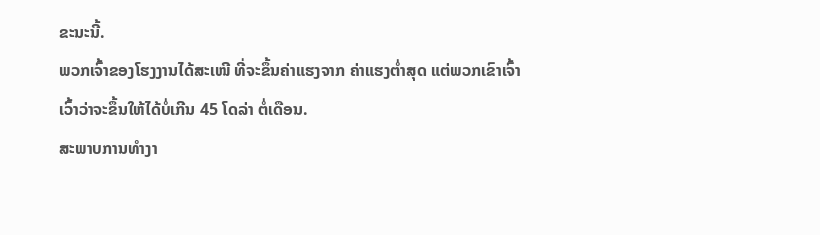ຂະນະນີ້.
ພວກເຈົ້າຂອງໂຮງງານໄດ້ສະເໜີ ທີ່ຈະຂຶ້ນຄ່າແຮງຈາກ ຄ່າແຮງຕໍ່າສຸດ ແຕ່ພວກເຂົາເຈົ້າເວົ້າວ່າຈະຂຶ້ນໃຫ້ໄດ້ບໍ່ເກີນ 45 ໂດລ່າ ຕໍ່ເດືອນ.
ສະພາບການທໍາງາ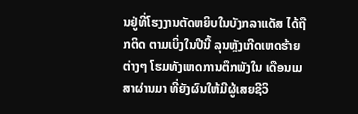ນຢູ່ທີ່ໂຮງງານຕັດຫຍິບໃນບັງກລາແດັສ ໄດ້ຖືກຕິດ ຕາມເບິ່ງໃນປີນີ້ ລຸນຫຼັງເກີດເຫດຮ້າຍຕ່າງໆ ໂຮມທັງເຫດການຕຶກພັງໃນ ເດືອນເມສາຜ່ານມາ ທີ່ຍັງຜົນໃຫ້ມີຜູ້ເສຍຊີວິ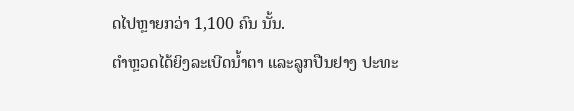ດໄປຫຼາຍກວ່າ 1,100 ຄົນ ນັ້ນ.
ຕໍາຫຼວດໄດ້ຍິງລະເບີດນໍ້າຕາ ແລະລູກປືນຢາງ ປະທະ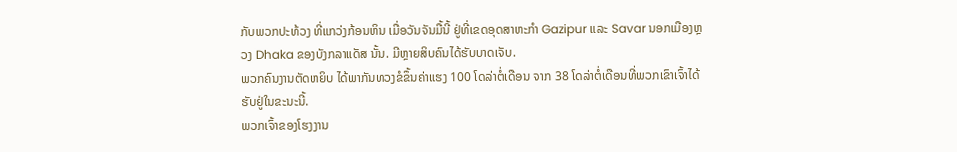ກັບພວກປະທ້ວງ ທີ່ແກວ່ງກ້ອນຫິນ ເມື່ອວັນຈັນມື້ນີ້ ຢູ່ທີ່ເຂດອຸດສາຫະກໍາ Gazipur ແລະ Savar ນອກເມືອງຫຼວງ Dhaka ຂອງບັງກລາແດັສ ນັ້ນ. ມີຫຼາຍສິບຄົນໄດ້ຮັບບາດເຈັບ.
ພວກຄົນງານຕັດຫຍິບ ໄດ້ພາກັນທວງຂໍຂຶ້ນຄ່າແຮງ 100 ໂດລ່າຕໍ່ເດືອນ ຈາກ 38 ໂດລ່າຕໍ່ເດືອນທີ່ພວກເຂົາເຈົ້າໄດ້ຮັບຢູ່ໃນຂະນະນີ້.
ພວກເຈົ້າຂອງໂຮງງານ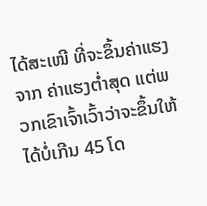ໄດ້ສະເໜີ ທີ່ຈະຂຶ້ນຄ່າແຮງຈາກ ຄ່າແຮງຕໍ່າສຸດ ແຕ່ພວກເຂົາເຈົ້າເວົ້າວ່າຈະຂຶ້ນໃຫ້ໄດ້ບໍ່ເກີນ 45 ໂດ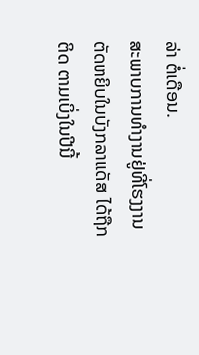ລ່າ ຕໍ່ເດືອນ.
ສະພາບການທໍາງານຢູ່ທີ່ໂຮງງານຕັດຫຍິບໃນບັງກລາແດັສ ໄດ້ຖືກຕິດ ຕາມເບິ່ງໃນປີນີ້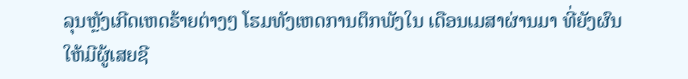ລຸນຫຼັງເກີດເຫດຮ້າຍຕ່າງໆ ໂຮມທັງເຫດການຕຶກພັງໃນ ເດືອນເມສາຜ່ານມາ ທີ່ຍັງຜົນໃຫ້ມີຜູ້ເສຍຊີ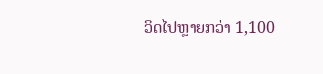ວິດໄປຫຼາຍກວ່າ 1,100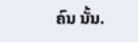ຄົນ ນັ້ນ.